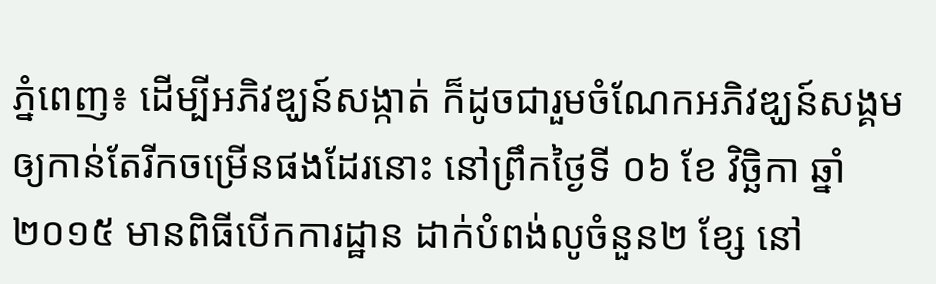ភ្នំពេញ៖ ដើម្បីអភិវឌ្ឃន៍សង្កាត់ ក៏ដូចជារួមចំណែកអភិវឌ្ឃន៍សង្គមឲ្យកាន់តែរីកចម្រើនផងដែរនោះ នៅព្រឹកថ្ងៃទី ០៦ ខែ វិច្ឆិកា ឆ្នាំ២០១៥ មានពិធីបើកការដ្ឋាន ដាក់បំពង់លូចំនួន២ ខ្សែ នៅ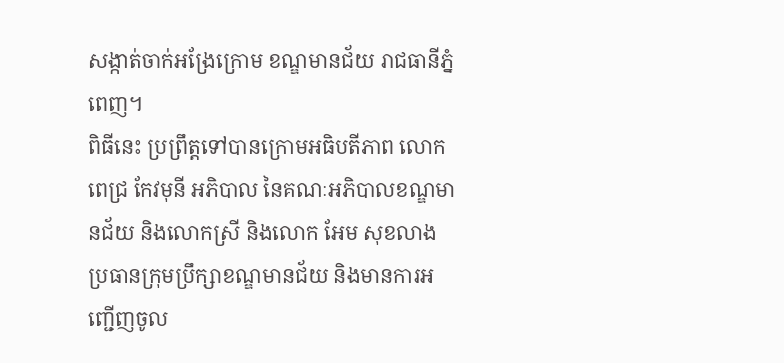សង្កាត់ចាក់អង្រែក្រោម ខណ្ឌមានជ័យ រាជធានីភ្នំពេញ។
ពិធីនេះ ប្រព្រឹត្តទៅបានក្រោមអធិបតីភាព លោក ពេជ្រ កែវមុនី អភិបាល នៃគណៈអភិបាលខណ្ឌមានជ័យ និងលោកស្រី និងលោក អែម សុខលាង ប្រធានក្រុមប្រឹក្សាខណ្ឌមានជ័យ និងមានការអញ្ជើញចូល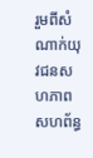រួមពីសំណាក់យុវជនសហភាពសហព័ន្ធ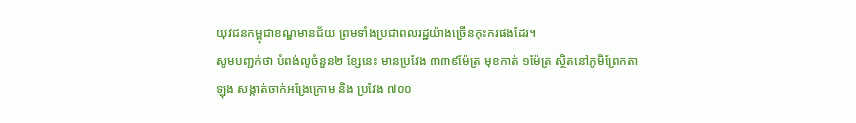យុវជនកម្ពុជាខណ្ឌមានជ័យ ព្រមទាំងប្រជាពលរដ្ឋយ៉ាងច្រើនកុះករផងដែរ។
សូមបញ្ជក់ថា បំពង់លូចំនួន២ ខ្សែនេះ មានប្រវែង ៣៣៩ម៉ែត្រ មុខកាត់ ១ម៉ែត្រ ស្ថិតនៅភូមិព្រែកតាឡុង សង្កាត់ចាក់អង្រែក្រោម និង ប្រវែង ៧០០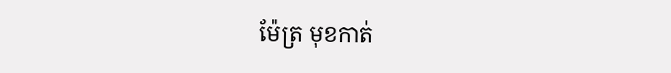ម៉ែត្រ មុខកាត់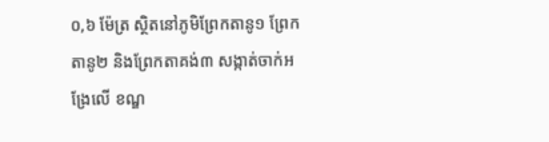០,៦ ម៉ែត្រ ស្ថិតនៅភូមិព្រែកតានូ១ ព្រែកតានូ២ និងព្រែកតាគង់៣ សង្កាត់ចាក់អង្រែលើ ខណ្ឌ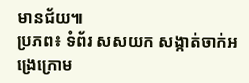មានជ័យ៕
ប្រភព៖ ទំព័រ សសយក សង្កាត់ចាក់អង្រេក្រោម